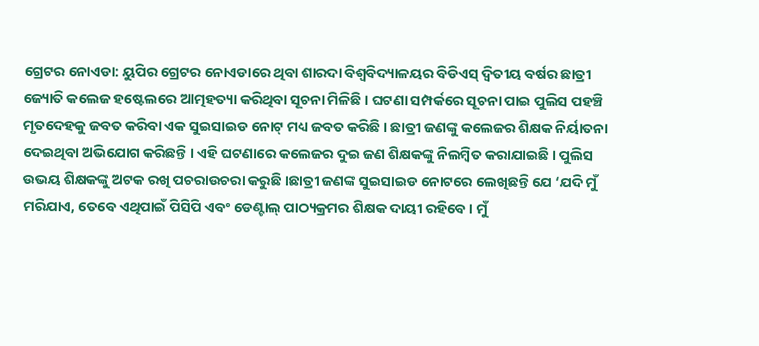ଗ୍ରେଟର ନୋଏଡା: ୟୁପିର ଗ୍ରେଟର ନୋଏଡାରେ ଥିବା ଶାରଦା ବିଶ୍ୱବିଦ୍ୟାଳୟର ବିଡିଏସ୍ ଦ୍ୱିତୀୟ ବର୍ଷର ଛାତ୍ରୀ ଜ୍ୟୋତି କଲେଜ ହଷ୍ଟେଲରେ ଆତ୍ମହତ୍ୟା କରିଥିବା ସୂଚନା ମିଳିଛି । ଘଟଣା ସମ୍ପର୍କରେ ସୂଚନା ପାଇ ପୁଲିସ ପହଞ୍ଚି ମୃତଦେହକୁ ଜବତ କରିବା ଏକ ସୁଇସାଇଡ ନୋଟ୍ ମଧ୍ୟ ଜବତ କରିଛି । ଛାତ୍ରୀ ଜଣଙ୍କୁ କଲେଜର ଶିକ୍ଷକ ନିର୍ୟାତନା ଦେଇଥିବା ଅଭିଯୋଗ କରିଛନ୍ତି । ଏହି ଘଟଣାରେ କଲେଜର ଦୁଇ ଜଣ ଶିକ୍ଷକଙ୍କୁ ନିଲମ୍ବିତ କରାଯାଇଛି । ପୁଲିସ ଉଭୟ ଶିକ୍ଷକଙ୍କୁ ଅଟକ ରଖି ପଚରାଉଚରା କରୁଛି ।ଛାତ୍ରୀ ଜଣଙ୍କ ସୁଇସାଇଡ ନୋଟରେ ଲେଖିଛନ୍ତି ଯେ ‘ଯଦି ମୁଁ ମରିଯାଏ, ତେବେ ଏଥିପାଇଁ ପିସିପି ଏବଂ ଡେଣ୍ଟାଲ୍ ପାଠ୍ୟକ୍ରମର ଶିକ୍ଷକ ଦାୟୀ ରହିବେ । ମୁଁ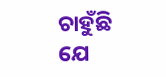ଚାହୁଁଛି ଯେ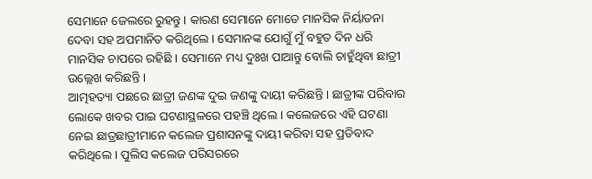ସେମାନେ ଜେଲରେ ରୁହନ୍ତୁ । କାରଣ ସେମାନେ ମୋତେ ମାନସିକ ନିର୍ୟାତନା ଦେବା ସହ ଅପମାନିତ କରିଥିଲେ । ସେମାନଙ୍କ ଯୋଗୁଁ ମୁଁ ବହୁତ ଦିନ ଧରି ମାନସିକ ଚାପରେ ରହିଛି । ସେମାନେ ମଧ୍ୟ ଦୁଃଖ ପାଆନ୍ତୁ ବୋଲି ଚାହୁଁଥିବା ଛାତ୍ରୀ ଉଲ୍ଲେଖ କରିଛନ୍ତି ।
ଆତ୍ମହତ୍ୟା ପଛରେ ଛାତ୍ରୀ ଜଣଙ୍କ ଦୁଇ ଜଣଙ୍କୁ ଦାୟୀ କରିଛନ୍ତି । ଛାତ୍ରୀଙ୍କ ପରିବାର ଲୋକେ ଖବର ପାଇ ଘଟଣାସ୍ଥଳରେ ପହଞ୍ଚି ଥିଲେ । କଲେଜରେ ଏହି ଘଟଣା ନେଇ ଛାତ୍ରଛାତ୍ରୀମାନେ କଲେଜ ପ୍ରଶାସନଙ୍କୁ ଦାୟୀ କରିବା ସହ ପ୍ରତିବାଦ କରିଥିଲେ । ପୁଲିସ କଲେଜ ପରିସରରେ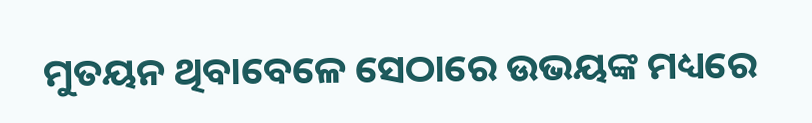ମୁତୟନ ଥିବାବେଳେ ସେଠାରେ ଉଭୟଙ୍କ ମଧ୍ୟରେ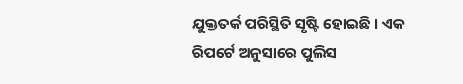ଯୁକ୍ତତର୍କ ପରିସ୍ଥିତି ସୃଷ୍ଟି ହୋଇଛି । ଏକ ରିପର୍ଟେ ଅନୁସାରେ ପୁଲିସ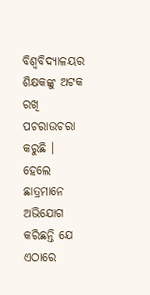ବିଶ୍ୱବିଦ୍ୟାଳୟର ଶିକ୍ଷକଙ୍କୁ ଅଟକ ରଖି ପଚରାଉଚରା କରୁଛି । ହେଲେ ଛାତ୍ରମାନେ ଅଭିଯୋଗ କରିଛନ୍ତି ଯେ ଏଠାରେ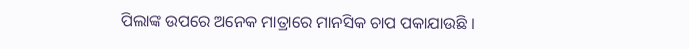ପିଲାଙ୍କ ଉପରେ ଅନେକ ମାତ୍ରାରେ ମାନସିକ ଚାପ ପକାଯାଉଛି ।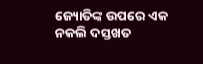ଜ୍ୟୋତିଙ୍କ ଉପରେ ଏକ ନକଲି ଦସ୍ତଖତ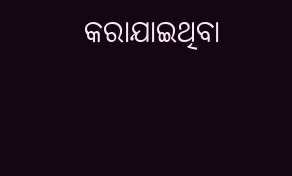କରାଯାଇଥିବା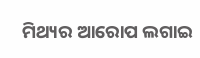ମିଥ୍ୟର ଆରୋପ ଲଗାଇ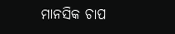ମାନସିକ ଚାପ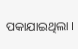ପକାଯାଇଥିଲା ।